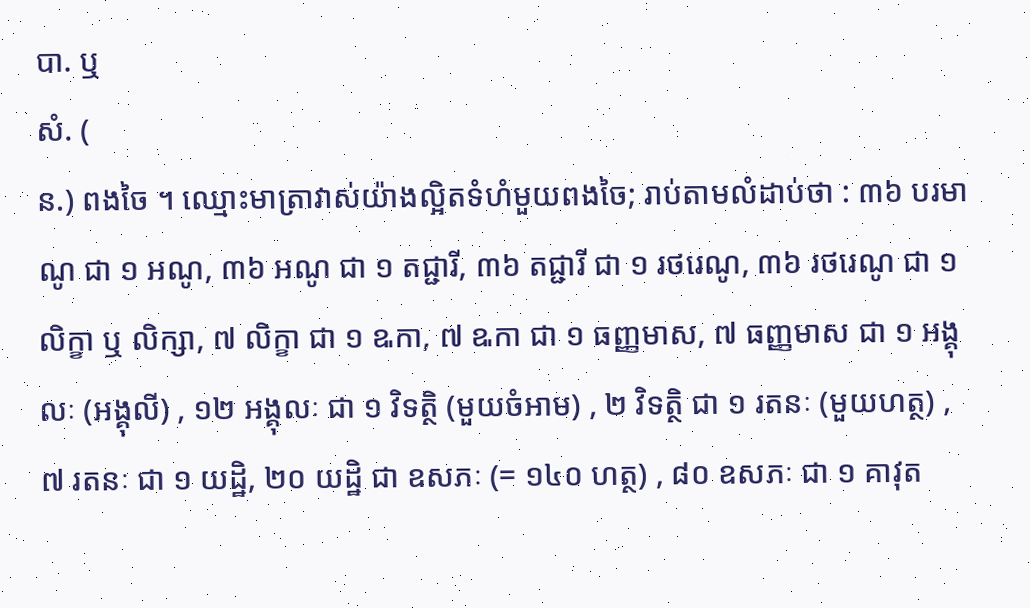បា. ឬ
សំ. (
ន.) ពងចៃ ។ ឈ្មោះមាត្រាវាស់យ៉ាងល្អិតទំហំមួយពងចៃ; រាប់តាមលំដាប់ថា : ៣៦ បរមាណូ ជា ១ អណូ, ៣៦ អណូ ជា ១ តជ្ជារី, ៣៦ តជ្ជារី ជា ១ រថរេណូ, ៣៦ រថរេណូ ជា ១ លិក្ខា ឬ លិក្សា, ៧ លិក្ខា ជា ១ ឩកា, ៧ ឩកា ជា ១ ធញ្ញមាស, ៧ ធញ្ញមាស ជា ១ អង្គុលៈ (អង្គុលី) , ១២ អង្គុលៈ ជា ១ វិទត្ថិ (មួយចំអាម) , ២ វិទត្ថិ ជា ១ រតនៈ (មួយហត្ថ) , ៧ រតនៈ ជា ១ យដ្ឋិ, ២០ យដ្ឋិ ជា ឧសភៈ (= ១៤០ ហត្ថ) , ៨០ ឧសភៈ ជា ១ គាវុត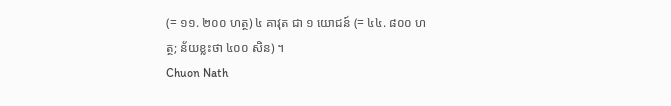(= ១១. ២០០ ហត្ថ) ៤ គាវុត ជា ១ យោជន៍ (= ៤៤. ៨០០ ហត្ថ; ន័យខ្លះថា ៤០០ សិន) ។
Chuon Nath